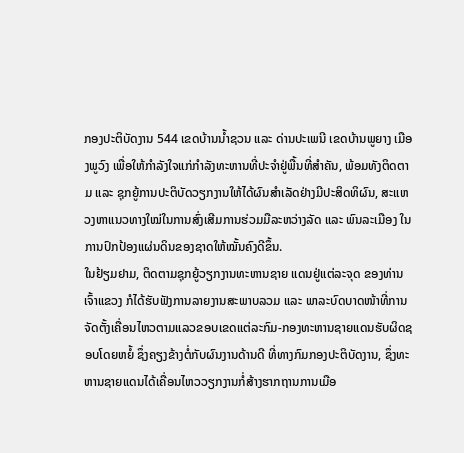ກອງປະຕິບັດງານ 544 ເຂດບ້ານນໍ້າຊວນ ແລະ ດ່ານປະເພນີ ເຂດບ້ານພູຍາງ ເມືອງພູວົງ ເພື່ອໃຫ້ກຳລັງໃຈແກ່ກຳລັງທະຫານທີ່ປະຈຳຢູ່ພື້ນທີ່ສຳຄັນ, ພ້ອມທັງຕິດຕາມ ແລະ ຊຸກຍູ້ການປະຕິບັດວຽກງານໃຫ້ໄດ້ຜົນສຳເລັດຢ່າງມີປະສິດທິຜົນ, ສະແຫວງຫາແນວທາງໃໝ່ໃນການສົ່ງເສີມການຮ່ວມມືລະຫວ່າງລັດ ແລະ ພົນລະເມືອງ ໃນການປົກປ້ອງແຜ່ນດິນຂອງຊາດໃຫ້ໝັ້ນຄົງດີຂຶ້ນ.
ໃນຢ້ຽມຢາມ, ຕິດຕາມຊຸກຍູ້ວຽກງານທະຫານຊາຍ ແດນຢູ່ແຕ່ລະຈຸດ ຂອງທ່ານເຈົ້າແຂວງ ກໍໄດ້ຮັບຟັງການລາຍງານສະພາບລວມ ແລະ ພາລະບົດບາດໜ້າທີ່ການຈັດຕັ້ງເຄື່ອນໄຫວຕາມແລວຂອບເຂດແຕ່ລະກົມ-ກອງທະຫານຊາຍແດນຮັບຜິດຊອບໂດຍຫຍໍ້ ຊຶ່ງຄຽງຂ້າງຕໍ່ກັບຜົນງານດ້ານດີ ທີ່ທາງກົມກອງປະຕິບັດງານ, ຊຶ່ງທະຫານຊາຍແດນໄດ້ເຄື່ອນໄຫວວຽກງານກໍ່ສ້າງຮາກຖານການເມືອ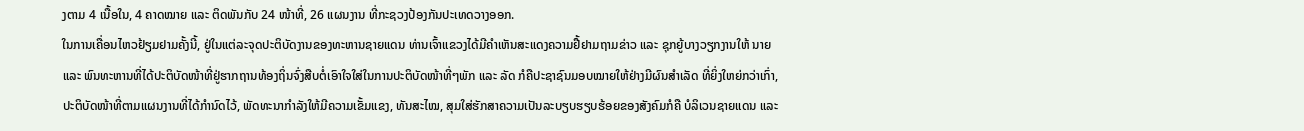ງຕາມ 4 ເນື້ອໃນ, 4 ຄາດໝາຍ ແລະ ຕິດພັນກັບ 24 ໜ້າທີ່, 26 ແຜນງານ ທີ່ກະຊວງປ້ອງກັນປະເທດວາງອອກ.
ໃນການເຄື່ອນໄຫວຢ້ຽມຢາມຄັ້ງນີ້, ຢູ່ໃນແຕ່ລະຈຸດປະຕິບັດງານຂອງທະຫານຊາຍແດນ ທ່ານເຈົ້າແຂວງໄດ້ມີຄຳເຫັນສະແດງຄວາມຢື້ຢາມຖາມຂ່າວ ແລະ ຊຸກຍູ້ບາງວຽກງານໃຫ້ ນາຍ ແລະ ພົນທະຫານທີ່ໄດ້ປະຕິບັດໜ້າທີ່ຢູ່ຮາກຖານທ້ອງຖິ່ນຈົ່ງສືບຕໍ່ເອົາໃຈໃສ່ໃນການປະຕິບັດໜ້າທີ່ໆພັກ ແລະ ລັດ ກໍຄືປະຊາຊົນມອບໝາຍໃຫ້ຢ່າງມີຜົນສຳເລັດ ທີ່ຍິ່ງໃຫຍ່ກວ່າເກົ່າ, ປະຕິບັດໜ້າທີ່ຕາມແຜນງານທີ່ໄດ້ກໍານົດໄວ້, ພັດທະນາກໍາລັງໃຫ້ມີຄວາມເຂັ້ມແຂງ, ທັນສະໄໝ, ສຸມໃສ່ຮັກສາຄວາມເປັນລະບຽບຮຽບຮ້ອຍຂອງສັງຄົມກໍຄື ບໍລິເວນຊາຍແດນ ແລະ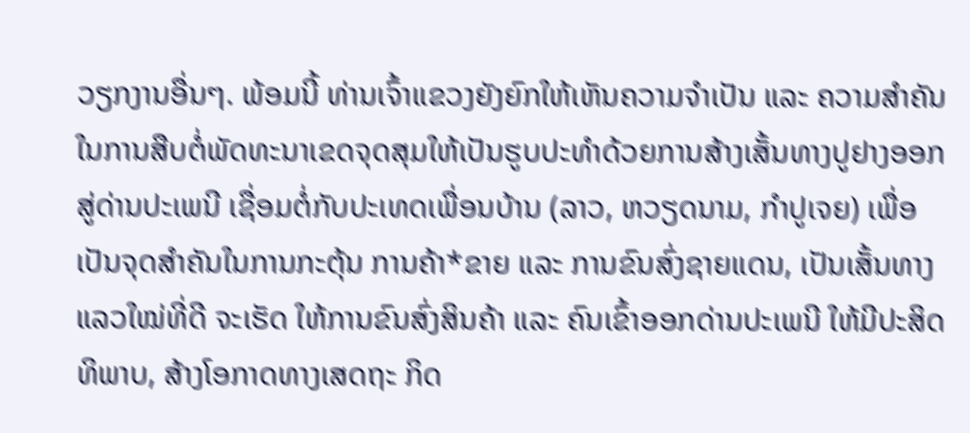ວຽກງານອື່ນໆ. ພ້ອມນີ້ ທ່ານເຈົ້າແຂວງຍັງຍົກໃຫ້ເຫັນຄວາມຈຳເປັນ ແລະ ຄວາມສໍາຄັນໃນການສືບຕໍ່ພັດທະນາເຂດຈຸດສຸມໃຫ້ເປັນຮູບປະທຳດ້ວຍການສ້າງເສັ້ນທາງປູຢາງອອກສູ່ດ່ານປະເພນີ ເຊື່ອມຕໍ່ກັບປະເທດເພື່ອນບ້ານ (ລາວ, ຫວຽດນາມ, ກຳປູເຈຍ) ເພື່ອເປັນຈຸດສຳຄັນໃນການກະຕຸ້ນ ການຄ້າ*ຂາຍ ແລະ ການຂົນສົ່ງຊາຍແດນ, ເປັນເສັ້ນທາງແລວໃໝ່ທີ່ດີ ຈະເຮັດ ໃຫ້ການຂົນສົ່ງສິນຄ້າ ແລະ ຄົນເຂົ້າອອກດ່ານປະເພນີ ໃຫ້ມີປະສິດທິພາບ, ສ້າງໂອກາດທາງເສດຖະ ກິດ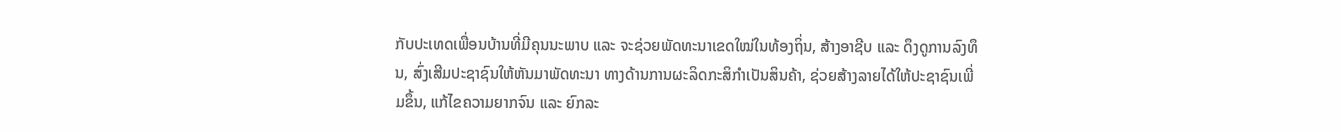ກັບປະເທດເພື່ອນບ້ານທີ່ມີຄຸນນະພາບ ແລະ ຈະຊ່ວຍພັດທະນາເຂດໃໝ່ໃນທ້ອງຖິ່ນ, ສ້າງອາຊີບ ແລະ ດຶງດູການລົງທຶນ, ສົ່ງເສີມປະຊາຊົນໃຫ້ຫັນມາພັດທະນາ ທາງດ້ານການຜະລິດກະສິກຳເປັນສິນຄ້າ, ຊ່ວຍສ້າງລາຍໄດ້ໃຫ້ປະຊາຊົນເພີ່ມຂຶ້ນ, ແກ້ໄຂຄວາມຍາກຈົນ ແລະ ຍົກລະ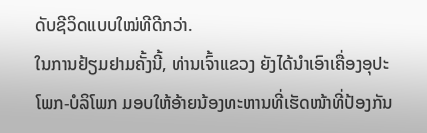ດັບຊີວິດແບບໃໝ່ທີດີກວ່າ.
ໃນການຢ້ຽມຢາມຄັ້ງນີ້, ທ່ານເຈົ້າແຂວງ ຍັງໄດ້ນໍາເອົາເຄື່ອງອຸປະໂພກ-ບໍລິໂພກ ມອບໃຫ້ອ້າຍນ້ອງທະຫານທີ່ເຮັດໜ້າທີ່ປ້ອງກັນ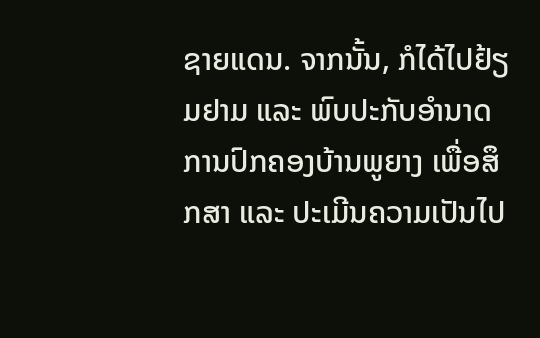ຊາຍແດນ. ຈາກນັ້ນ, ກໍໄດ້ໄປຢ້ຽມຢາມ ແລະ ພົບປະກັບອໍານາດການປົກຄອງບ້ານພູຍາງ ເພື່ອສຶກສາ ແລະ ປະເມີນຄວາມເປັນໄປ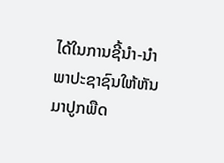ໄດ້ໃນການຊີ້ນໍາ-ນໍາພາປະຊາຊົນໃຫ້ຫັນມາປູກພືດ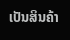ເປັນສິນຄ້າ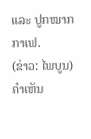ແລະ ປູກໝາກກາເຟ.
(ຂ່າວ: ໄພບູນ)
ຄໍາເຫັນ